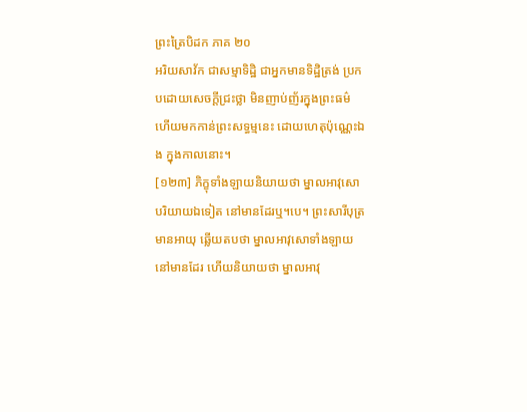ព្រះត្រៃបិដក ភាគ ២០
អរិយសាវ័ក ជាសម្មាទិដ្ឋិ ជាអ្នកមានទិដ្ឋិត្រង់ ប្រកបដោយសេចក្តីជ្រះថ្លា មិនញាប់ញ័រក្នុងព្រះធម៌ ហើយមកកាន់ព្រះសទ្ធម្មនេះ ដោយហេតុប៉ុណ្ណេះឯង ក្នុងកាលនោះ។
[១២៣] ភិក្ខុទាំងឡាយនិយាយថា ម្នាលអាវុសោ បរិយាយឯទៀត នៅមានដែរឬ។បេ។ ព្រះសារីបុត្រមានអាយុ ឆ្លើយតបថា ម្នាលអាវុសោទាំងឡាយ នៅមានដែរ ហើយនិយាយថា ម្នាលអាវុ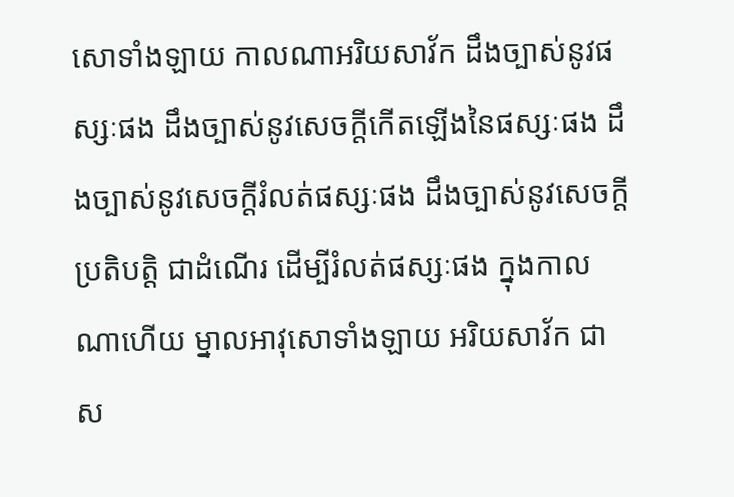សោទាំងឡាយ កាលណាអរិយសាវ័ក ដឹងច្បាស់នូវផស្សៈផង ដឹងច្បាស់នូវសេចក្តីកើតឡើងនៃផស្សៈផង ដឹងច្បាស់នូវសេចក្តីរំលត់ផស្សៈផង ដឹងច្បាស់នូវសេចក្តីប្រតិបត្តិ ជាដំណើរ ដើម្បីរំលត់ផស្សៈផង ក្នុងកាលណាហើយ ម្នាលអាវុសោទាំងឡាយ អរិយសាវ័ក ជាស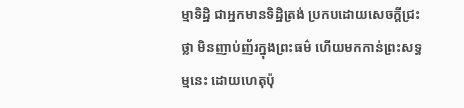ម្មាទិដ្ឋិ ជាអ្នកមានទិដ្ឋិត្រង់ ប្រកបដោយសេចក្តីជ្រះថ្លា មិនញាប់ញ័រក្នុងព្រះធម៌ ហើយមកកាន់ព្រះសទ្ធម្មនេះ ដោយហេតុប៉ុ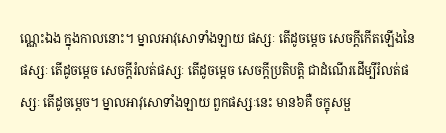ណ្ណេះឯង ក្នុងកាលនោះ។ ម្នាលអាវុសោទាំងឡាយ ផស្សៈ តើដូចម្តេច សេចក្តីកើតឡើងនៃផស្សៈ តើដូចម្តេច សេចក្តីរំលត់ផស្សៈ តើដូចម្តេច សេចក្តីប្រតិបត្តិ ជាដំណើរដើម្បីរំលត់ផស្សៈ តើដូចម្តេច។ ម្នាលអាវុសោទាំងឡាយ ពួកផស្សៈនេះ មាន៦គឺ ចក្ខុសម្ផ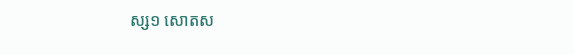ស្ស១ សោតស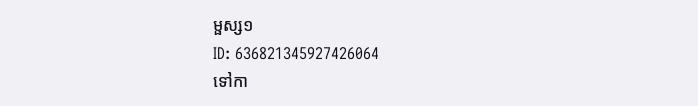ម្ផស្ស១
ID: 636821345927426064
ទៅកា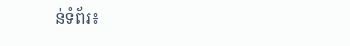ន់ទំព័រ៖